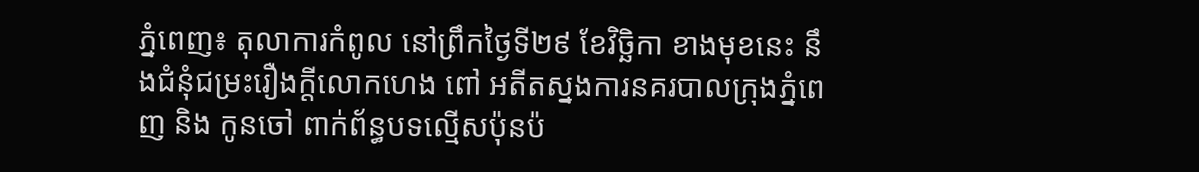ភ្នំពេញ៖ តុលាការកំពូល នៅព្រឹកថ្ងៃទី២៩ ខែវិច្ឆិកា ខាងមុខនេះ នឹងជំនុំជម្រះរឿងក្តីលោកហេង ពៅ អតីតស្នងការនគរបាលក្រុងភ្នំពេញ និង កូនចៅ ពាក់ព័ន្ធបទល្មើសប៉ុនប៉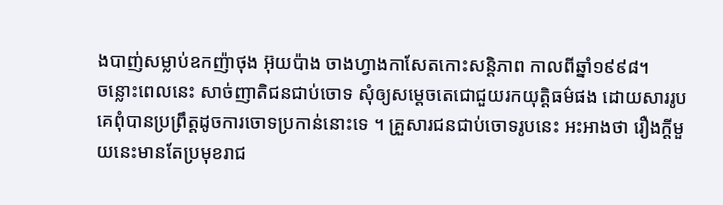ងបាញ់សម្លាប់ឧកញ៉ាថុង អ៊ុយប៉ាង ចាងហ្វាងកាសែតកោះសន្តិភាព កាលពីឆ្នាំ១៩៩៨។
ចន្លោះពេលនេះ សាច់ញាតិជនជាប់ចោទ សុំឲ្យសម្តេចតេជោជួយរកយុត្តិធម៌ផង ដោយសាររូបគេពុំបានប្រព្រឹត្តដូចការចោទប្រកាន់នោះទេ ។ គ្រួសារជនជាប់ចោទរូបនេះ អះអាងថា រឿងក្តីមួយនេះមានតែប្រមុខរាជ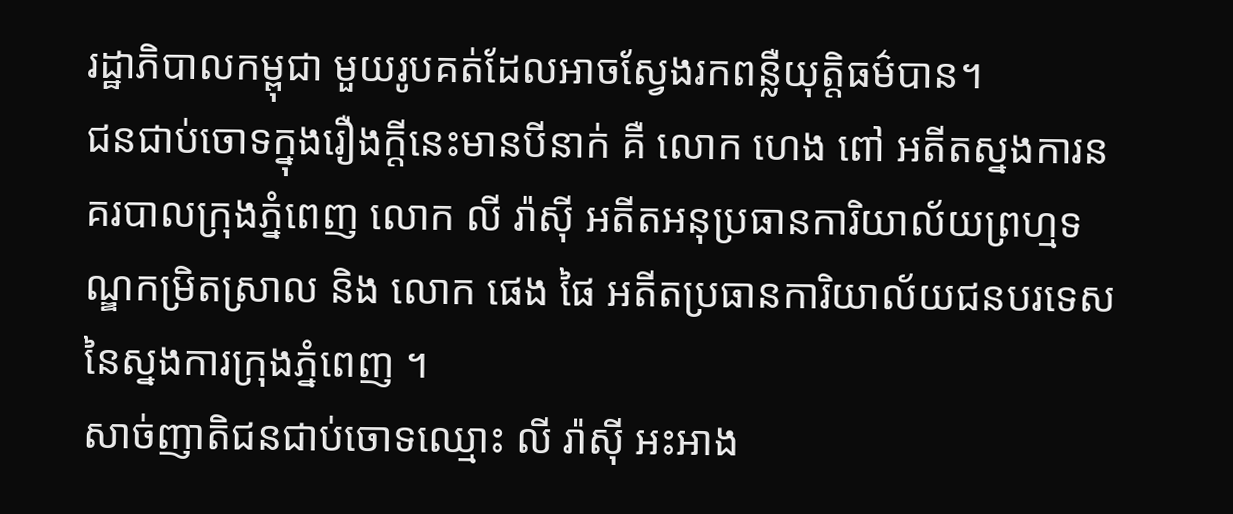រដ្ឋាភិបាលកម្ពុជា មួយរូបគត់ដែលអាចស្វែងរកពន្លឺយុត្តិធម៌បាន។
ជនជាប់ចោទក្នុងរឿងក្ដីនេះមានបីនាក់ គឺ លោក ហេង ពៅ អតីតស្នងការនគរបាលក្រុងភ្នំពេញ លោក លី រ៉ាស៊ី អតីតអនុប្រធានការិយាល័យព្រហ្មទណ្ឌកម្រិតស្រាល និង លោក ផេង ផៃ អតីតប្រធានការិយាល័យជនបរទេសនៃស្នងការក្រុងភ្នំពេញ ។
សាច់ញាតិជនជាប់ចោទឈ្មោះ លី រ៉ាស៊ី អះអាង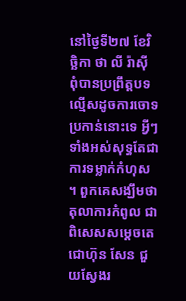នៅថ្ងៃទី២៧ ខែវិច្ឆិកា ថា លី រ៉ាស៊ី ពុំបានប្រព្រឹត្តបទល្មើសដូចការចោទប្រកាន់នោះទេ អ្វីៗទាំងអស់សុទ្ធតែជាការទម្លាក់កំហុស ។ ពួកគេសង្ឃឹមថា តុលាការកំពូល ជាពិសេសសម្តេចតេជោហ៊ុន សែន ជួយស្វែងរ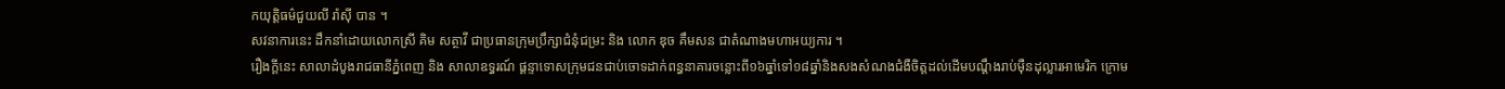កយុត្តិធម៌ជួយលី រ៉ាស៊ី បាន ។
សវនាការនេះ ដឹកនាំដោយលោកស្រី គិម សត្ថាវី ជាប្រធានក្រុមប្រឹក្សាជំនុំជម្រះ និង លោក ឌុច គឹមសន ជាតំណាងមហាអយ្យការ ។
រឿងក្ដីនេះ សាលាដំបូងរាជធានីភ្នំពេញ និង សាលាឧទ្ធរណ៍ ផ្តន្ទាទោសក្រុមជនជាប់ចោទដាក់ពន្ធនាគារចន្លោះពី១៦ឆ្នាំទៅ១៨ឆ្នាំនិងសងសំណងជំងឺចិត្តដល់ដើមបណ្ដឹងរាប់ម៉ឺនដុល្លារអាមេរិក ក្រោម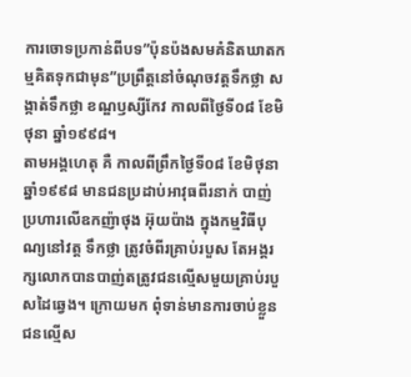ការចោទប្រកាន់ពីបទ”ប៉ុនប៉ងសមគំនិតឃាតកម្មគិតទុកជាមុន”ប្រព្រឹត្តនៅចំណុចវត្តទឹកថ្លា សង្កាត់ទឹកថ្លា ខណ្ឌឫស្សីកែវ កាលពីថ្ងៃទី០៨ ខែមិថុនា ឆ្នាំ១៩៩៨។
តាមអង្គហេតុ គឺ កាលពីព្រឹកថ្ងៃទី០៨ ខែមិថុនា ឆ្នាំ១៩៩៨ មានជនប្រដាប់អាវុធពីរនាក់ បាញ់ប្រហារលើឧកញ៉ាថុង អ៊ុយប៉ាង ក្នុងកម្មវិធីបុណ្យនៅវត្ត ទឹកថ្លា ត្រូវចំពីរគ្រាប់របួស តែអង្គរក្សលោកបានបាញ់តត្រូវជនល្មើសមួយគ្រាប់របួសដៃឆ្វេង។ ក្រោយមក ពុំទាន់មានការចាប់ខ្លួនជនល្មើស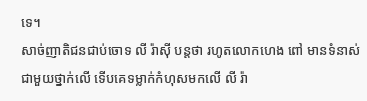ទេ។
សាច់ញាតិជនជាប់ចោទ លី រ៉ាស៊ី បន្តថា រហូតលោកហេង ពៅ មានទំនាស់ជាមួយថ្នាក់លើ ទើបគេទម្លាក់កំហុសមកលើ លី រ៉ា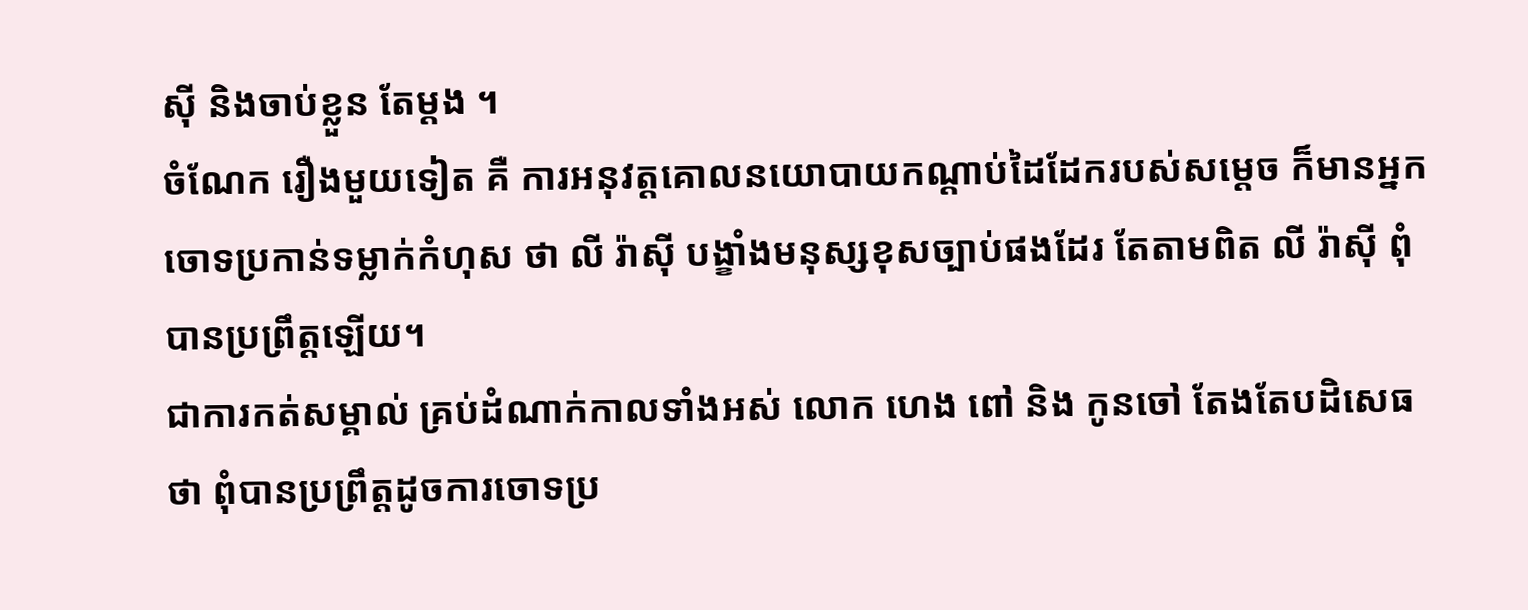ស៊ី និងចាប់ខ្លួន តែម្តង ។
ចំណែក រឿងមួយទៀត គឺ ការអនុវត្តគោលនយោបាយកណ្តាប់ដៃដែករបស់សម្តេច ក៏មានអ្នកចោទប្រកាន់ទម្លាក់កំហុស ថា លី រ៉ាស៊ី បង្ខាំងមនុស្សខុសច្បាប់ផងដែរ តែតាមពិត លី រ៉ាស៊ី ពុំបានប្រព្រឹត្តឡើយ។
ជាការកត់សម្គាល់ គ្រប់ដំណាក់កាលទាំងអស់ លោក ហេង ពៅ និង កូនចៅ តែងតែបដិសេធថា ពុំបានប្រព្រឹត្តដូចការចោទប្រ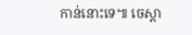កាន់នោះទេ៕ ចេស្តា